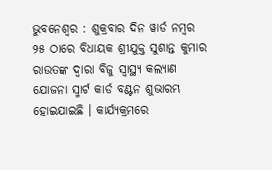ଭୁବନେଶ୍ୱର : ଶୁକ୍ରବାର ଦିନ ୱାର୍ଡ ନମ୍ବର ୨୫ ଠାରେ ବିଧାୟକ ଶ୍ରୀଯୁକ୍ତ ସୁଶାନ୍ତ କୁମାର ରାଉତଙ୍କ ଦ୍ଵାରା ବିଜୁ ସ୍ଵାସ୍ଥ୍ୟ କଲ୍ୟାଣ ଯୋଜନା ସ୍ମାର୍ଟ କାର୍ଡ ବଣ୍ଟନ ଶୁଭାରମ୍ଭ ହୋଇଯାଇଛି । କାର୍ଯ୍ୟକ୍ରମରେ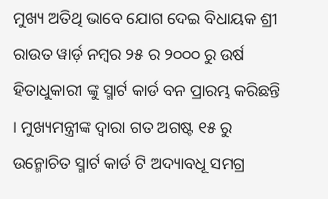ମୁଖ୍ୟ ଅତିଥି ଭାବେ ଯୋଗ ଦେଇ ବିଧାୟକ ଶ୍ରୀ ରାଉତ ୱାର୍ଡ଼ ନମ୍ବର ୨୫ ର ୨୦୦୦ ରୁ ଉର୍ଷ ହିତାଧୁକାରୀ ଙ୍କୁ ସ୍ମାର୍ଟ କାର୍ଡ ବନ ପ୍ରାରମ୍ଭ କରିଛନ୍ତି । ମୁଖ୍ୟମନ୍ତ୍ରୀଙ୍କ ଦ୍ବାରା ଗତ ଅଗଷ୍ଟ ୧୫ ରୁ ଉନ୍ମୋଚିତ ସ୍ମାର୍ଟ କାର୍ଡ ଟି ଅଦ୍ୟାବଧୂ ସମଗ୍ର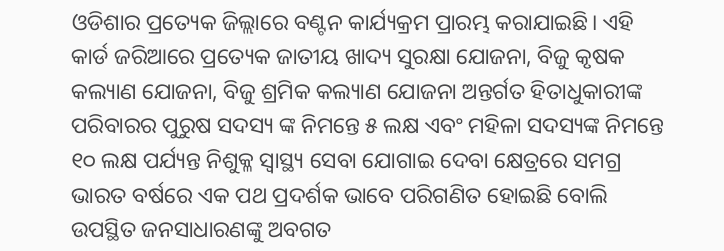ଓଡିଶାର ପ୍ରତ୍ୟେକ ଜିଲ୍ଲାରେ ବଣ୍ଟନ କାର୍ଯ୍ୟକ୍ରମ ପ୍ରାରମ୍ଭ କରାଯାଇଛି। ଏହି କାର୍ଡ ଜରିଆରେ ପ୍ରତ୍ୟେକ ଜାତୀୟ ଖାଦ୍ୟ ସୁରକ୍ଷା ଯୋଜନା, ବିଜୁ କୃଷକ କଲ୍ୟାଣ ଯୋଜନା, ବିଜୁ ଶ୍ରମିକ କଲ୍ୟାଣ ଯୋଜନା ଅନ୍ତର୍ଗତ ହିତାଧୁକାରୀଙ୍କ ପରିବାରର ପୁରୁଷ ସଦସ୍ୟ ଙ୍କ ନିମନ୍ତେ ୫ ଲକ୍ଷ ଏବଂ ମହିଳା ସଦସ୍ୟଙ୍କ ନିମନ୍ତେ ୧୦ ଲକ୍ଷ ପର୍ଯ୍ୟନ୍ତ ନିଶୁକ୍ଳ ସ୍ବାସ୍ଥ୍ୟ ସେବା ଯୋଗାଇ ଦେବା କ୍ଷେତ୍ରରେ ସମଗ୍ର ଭାରତ ବର୍ଷରେ ଏକ ପଥ ପ୍ରଦର୍ଶକ ଭାବେ ପରିଗଣିତ ହୋଇଛି ବୋଲି ଉପସ୍ଥିତ ଜନସାଧାରଣଙ୍କୁ ଅବଗତ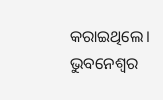କରାଇଥିଲେ।
ଭୁବନେଶ୍ବର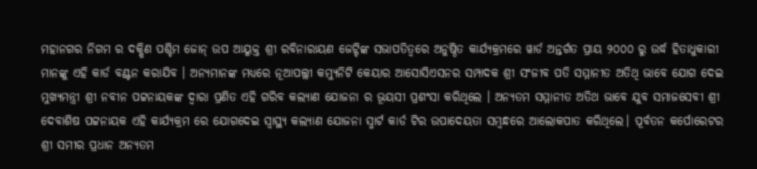ମହାନଗର ନିଗମ ର ଦକ୍ଷିଣ ପଶ୍ଚିମ ଜୋନ୍ ଉପ ଆୟୁକ୍ତ ଶ୍ରୀ ରବିନାରାୟଣ ଜେଟ୍ଟିଙ୍କ ସଭାପତିତ୍ବରେ ଅନୁଷ୍ଠିତ କାର୍ଯ୍ୟକ୍ରମରେ ୱାର୍ଡ ଅନ୍ତର୍ଗତ ପ୍ରାୟ ୨୦୦୦ ରୁ ଉର୍ଦ୍ଧ ହିତାଧୁକାରୀ ମାନଙ୍କୁ ଏହି କାର୍ଡ ବଣ୍ଟନ କରାଯିବ । ଅନ୍ୟମାନଙ୍କ ମଧ୍ୟରେ ନୂଆପଲ୍ଲୀ କମ୍ୟୁନିଟି କେୟାର ଆସୋସିଏସନର ସମ୍ପାଦକ ଶ୍ରୀ ସଂଜୀବ ପତି ସମ୍ମାନୀତ ଅତିଥି ଭାବେ ଯୋଗ ଦେଇ ମୁଖ୍ୟମନ୍ତ୍ରୀ ଶ୍ରୀ ନବୀନ ପଟ୍ଟନାୟକଙ୍କ ଦ୍ବାରା ପ୍ରଣିତ ଏହି ଗରିବ କଲ୍ୟାଣ ଯୋଜନା ର ଭୂୟସୀ ପ୍ରଶଂସା କରିଥିଲେ । ଅନ୍ୟତମ ସମ୍ମାନୀତ ଅତିଥ ଭାବେ ଯୁବ ସମାଜସେବୀ ଶ୍ରୀ ଦେବାଶିଷ ପଟ୍ଟନାୟକ ଏହି କାର୍ଯ୍ୟକ୍ରମ ରେ ଯୋଗଦେଇ ସ୍ବାସ୍ଥ୍ୟ କଲ୍ୟାଣ ଯୋଜନା ସ୍ମାର୍ଟ କାର୍ଡ ଟିର ଉପାଦେୟତା ସମ୍ବନ୍ଧରେ ଆଲୋକପାତ କରିଥିଲେ। ପୂର୍ବତନ କର୍ପୋରେଟର ଶ୍ରୀ ସମୀର ପ୍ରଧାନ ଅନ୍ୟତମ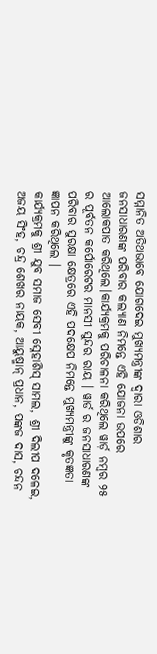ସମ୍ମାନିତ ଅତିଥଭାବେ ଯୋଗଦେଇ ମୁଖ୍ୟମନ୍ତ୍ରୀଙ୍କ ଦ୍ବାରା ଓଡିଶାର ଜନସାଧାରଣଙ୍କ ପରିବାର କଲ୍ୟାଣ ନିମନ୍ତେ ଏହି ଯୋଜନା ଉପରେ ଆଲୋକପାତ କରିଥିଲେ।କାର୍ଯ୍ୟକ୍ରମକୁ ପରିଚାଳନା କରିଥିଲେ ୱାର୍ଡ଼ ନମ୍ବର ୨୫ ର ପୂର୍ବତନ କର୍ପୋରେଟର ମାନସୀ ସୁନ୍ଦର ରାୟ । ୱାର୍ଡ ର ଜନସାଧାରଣଙ୍କ ପରିବାର ସୁରକ୍ଷା କ୍ଷେତ୍ରରେ ଏହି ପଦକ୍ଷେପ ନିମନ୍ତେ ମୁଖ୍ୟମନ୍ତ୍ରୀଙ୍କୁ କୃତଜ୍ଞତା ଜ୍ଞାପନ କରିଥିଲେ ।
କାର୍ଯ୍ୟକ୍ରମକୁ ଶ୍ରୀ ଯୁବ ସମାଜ ସେବୀ ସ୍ନେହାଶିସ୍ ସାମଲ, ଶ୍ରୀ ଦିଲୀପ ଦଳେଇ, ଅଜୟ ସିଂହ, ଚନ୍ଦ୍ର ଶେଖର ନାୟକ, ଆୟୁଷ୍ମାନ୍ ପ୍ରଧାନ, ପଙ୍କଜ ଦାସ, ଚନ୍ଦନ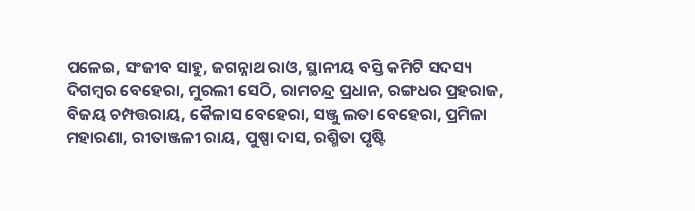ପଳେଇ, ସଂଜୀବ ସାହୁ, ଜଗନ୍ନାଥ ରାଓ, ସ୍ଥାନୀୟ ବସ୍ତି କମିଟି ସଦସ୍ୟ ଦିଗମ୍ବର ବେହେରା, ମୁରଲୀ ସେଠି, ରାମଚନ୍ଦ୍ର ପ୍ରଧାନ, ରଙ୍ଗଧର ପ୍ରହରାଜ, ବିଜୟ ଚମ୍ପତ୍ତରାୟ, କୈଳାସ ବେହେରା, ସଞ୍ଜୁ ଲତା ବେହେରା, ପ୍ରମିଳା ମହାରଣା, ରୀତାଞ୍ଜଳୀ ରାୟ, ପୁଷ୍ପା ଦାସ, ରଶ୍ମିତା ପୃଷ୍ଟି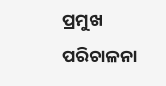ପ୍ରମୁଖ ପରିଚାଳନା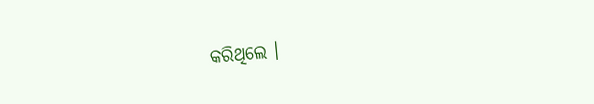କରିଥିଲେ ।